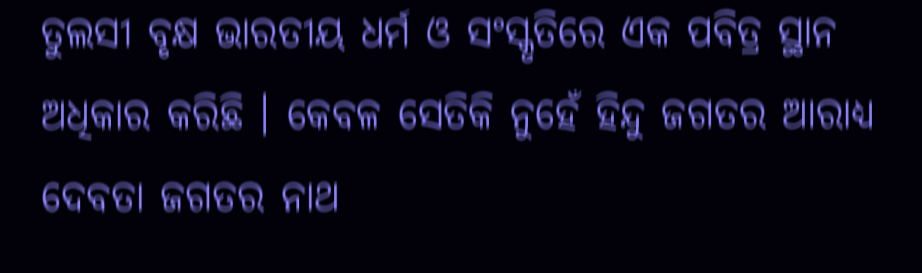ତୁଲସୀ ବୃକ୍ଷ ଭାରତୀୟ ଧର୍ମ ଓ ସଂସ୍କୃତିରେ ଏକ ପବିତ୍ର ସ୍ଥାନ ଅଧିକାର କରିଛି । କେବଳ ସେତିକି ନୁହେଁ ହିନ୍ଦୁ ଜଗତର ଆରାଧ୍ୟ ଦେବତା ଜଗତର ନାଥ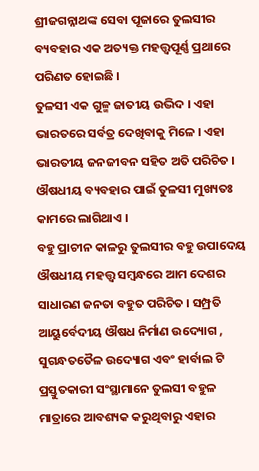ଶ୍ରୀଜଗନ୍ନାଥଙ୍କ ସେବା ପୂଜାରେ ତୁଲସୀର ବ୍ୟବହାର ଏକ ଅତ୍ୟକ୍ତ ମହତ୍ତ୍ଵପୂର୍ଣ୍ଣ ପ୍ରଥାରେ ପରିଣତ ହୋଇଛି ।
ତୁଳସୀ ଏକ ଗୁଳ୍ମ ଜାତୀୟ ଉଦ୍ଭିଦ । ଏହା ଭାରତରେ ସର୍ବତ୍ର ଦେଖିବାକୁ ମିଳେ । ଏହା ଭାରତୀୟ ଜନଜୀବନ ସହିତ ଅତି ପରିଚିତ । ଔଷଧୀୟ ବ୍ୟବହାର ପାଇଁ ତୁଳସୀ ମୁଖ୍ୟତଃ କାମରେ ଲାଗିଥାଏ ।
ବହୁ ପ୍ରାଚୀନ କାଳରୁ ତୁଲସୀର ବହୁ ଉପାଦେୟ ଔଷଧୀୟ ମହତ୍ତ୍ଵ ସମ୍ବନ୍ଧରେ ଆମ ଦେଶର ସାଧାରଣ ଜନତା ବହୁତ ପରିଚିତ । ସମ୍ପ୍ରତି ଆୟୁର୍ବେଦୀୟ ଔଷଧ ନିର୍ମାଣ ଉଦ୍ୟୋଗ , ସୁଗନ୍ଧତତୈଳ ଉଦ୍ୟୋଗ ଏବଂ ହାର୍ବାଲ ଟି ପ୍ରସ୍ତୁତକାରୀ ସଂସ୍ଥାମାନେ ତୁଲସୀ ବହୁଳ ମାତ୍ରାରେ ଆବଶ୍ୟକ କରୁଥିବାରୁ ଏହାର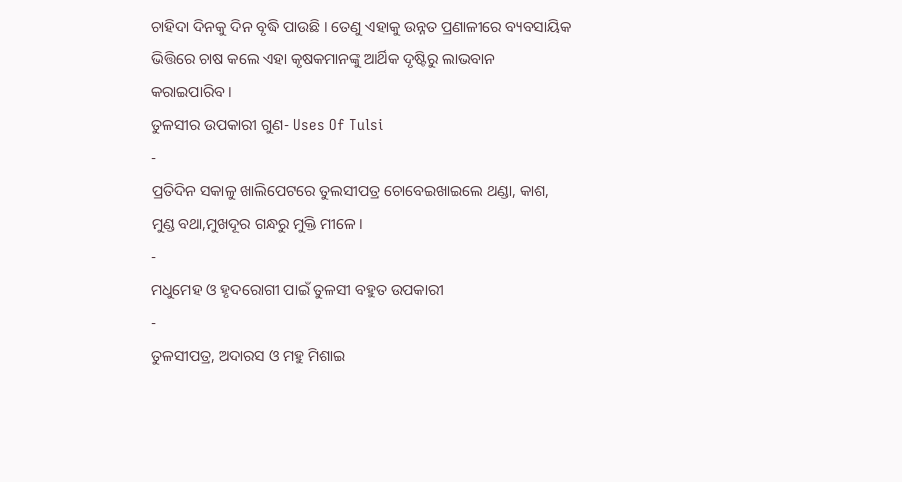ଚାହିଦା ଦିନକୁ ଦିନ ବୃଦ୍ଧି ପାଉଛି । ତେଣୁ ଏହାକୁ ଉନ୍ନତ ପ୍ରଣାଳୀରେ ବ୍ୟବସାୟିକ ଭିତ୍ତିରେ ଚାଷ କଲେ ଏହା କୃଷକମାନଙ୍କୁ ଆର୍ଥିକ ଦୃଷ୍ଟିରୁ ଲାଭବାନ କରାଇପାରିବ ।
ତୁଳସୀର ଉପକାରୀ ଗୁଣ- Uses Of Tulsi
-
ପ୍ରତିଦିନ ସକାଳୁ ଖାଲିପେଟରେ ତୁଲସୀପତ୍ର ଚୋବେଇଖାଇଲେ ଥଣ୍ଡା, କାଶ, ମୁଣ୍ଡ ବଥା,ମୁଖଦୂର ଗନ୍ଧରୁ ମୁକ୍ତି ମୀଳେ ।
-
ମଧୁମେହ ଓ ହୃଦରୋଗୀ ପାଇଁ ତୁଳସୀ ବହୁତ ଉପକାରୀ
-
ତୁଳସୀପତ୍ର, ଅଦାରସ ଓ ମହୁ ମିଶାଇ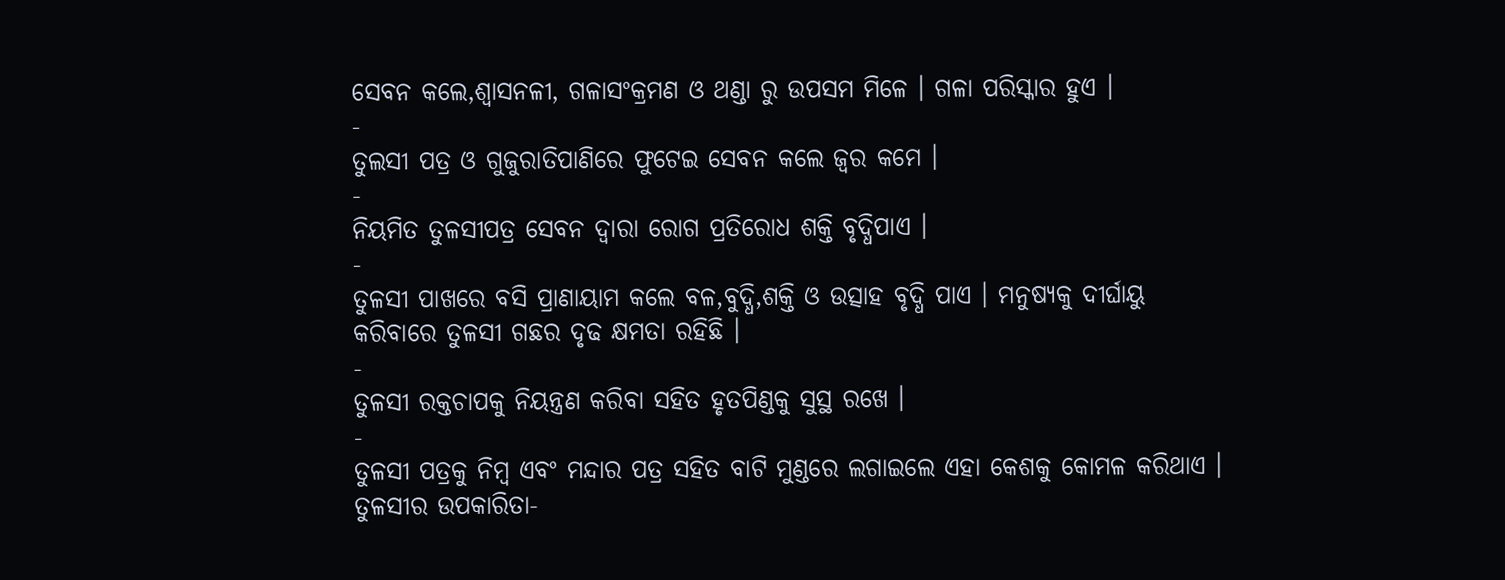ସେବନ କଲେ,ଶ୍ଵାସନଳୀ, ଗଳାସଂକ୍ରମଣ ଓ ଥଣ୍ଡା ରୁ ଉପସମ ମିଳେ । ଗଳା ପରିସ୍କାର ହୁଏ ।
-
ତୁଲସୀ ପତ୍ର ଓ ଗୁଜୁରାତିପାଣିରେ ଫୁଟେଇ ସେବନ କଲେ ଜ୍ଵର କମେ ।
-
ନିୟମିତ ତୁଳସୀପତ୍ର ସେବନ ଦ୍ଵାରା ରୋଗ ପ୍ରତିରୋଧ ଶକ୍ତି ବୃଦ୍ଧିପାଏ ।
-
ତୁଳସୀ ପାଖରେ ବସି ପ୍ରାଣାୟାମ କଲେ ବଳ,ବୁଦ୍ଧି,ଶକ୍ତି ଓ ଉତ୍ସାହ ବୃଦ୍ଧି ପାଏ । ମନୁଷ୍ୟକୁ ଦୀର୍ଘାୟୁ କରିବାରେ ତୁଳସୀ ଗଛର ଦୃଢ କ୍ଷମତା ରହିଛି ।
-
ତୁଳସୀ ରକ୍ତଚାପକୁ ନିୟନ୍ତ୍ରଣ କରିବା ସହିତ ହୃତପିଣ୍ଡକୁ ସୁସ୍ଥ ରଖେ ।
-
ତୁଳସୀ ପତ୍ରକୁ ନିମ୍ବ ଏବଂ ମନ୍ଦାର ପତ୍ର ସହିତ ବାଟି ମୁଣ୍ଡରେ ଲଗାଇଲେ ଏହା କେଶକୁ କୋମଳ କରିଥାଏ ।
ତୁଳସୀର ଉପକାରିତା-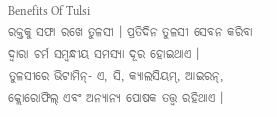Benefits Of Tulsi
ରକ୍ତକୁ ସଫା ରଖେ ତୁଳସୀ । ପ୍ରତିଦିନ ତୁଳସୀ ସେବନ କରିବା ଦ୍ୱାରା ଚର୍ମ ସମ୍ବନ୍ଧୀୟ ସମସ୍ୟା ଦୂର ହୋଇଥାଏ ।
ତୁଳସୀରେ ଭିଟାମିନ୍- ଏ, ସି, କ୍ୟାଲସିୟମ୍, ଆଇରନ୍, କ୍ଲୋରୋଫିଲ୍ ଏବଂ ଅନ୍ୟାନ୍ୟ ପୋଷକ ତତ୍ତ୍ୱ ରହିଥାଏ ।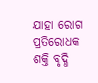ଯାହା ରୋଗ ପ୍ରତିରୋଧକ ଶକ୍ତି ବୃଦ୍ଧି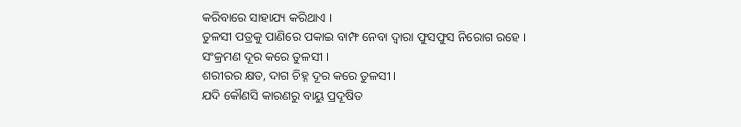କରିବାରେ ସାହାଯ୍ୟ କରିଥାଏ ।
ତୁଳସୀ ପତ୍ରକୁ ପାଣିରେ ପକାଇ ବାମ୍ଫ ନେବା ଦ୍ୱାରା ଫୁସଫୁସ ନିରୋଗ ରହେ ।
ସଂକ୍ରମଣ ଦୂର କରେ ତୁଳସୀ ।
ଶରୀରର କ୍ଷତ, ଦାଗ ଚିହ୍ନ ଦୂର କରେ ତୁଳସୀ ।
ଯଦି କୌଣସି କାରଣରୁ ବାୟୁ ପ୍ରଦୂଷିତ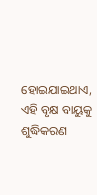ହୋଇଯାଇଥାଏ, ଏହି ବୃକ୍ଷ ବାୟୁକୁ ଶୁଦ୍ଧିକରଣ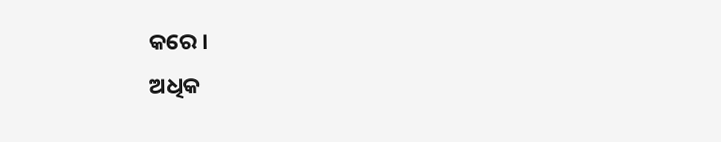କରେ ।
ଅଧିକ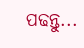ପଢନ୍ତୁ...